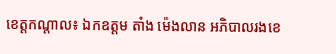ខេត្តកណ្តាល៖ ឯកឧត្តម តាំង ម៉េងលាន អភិបាលរងខេ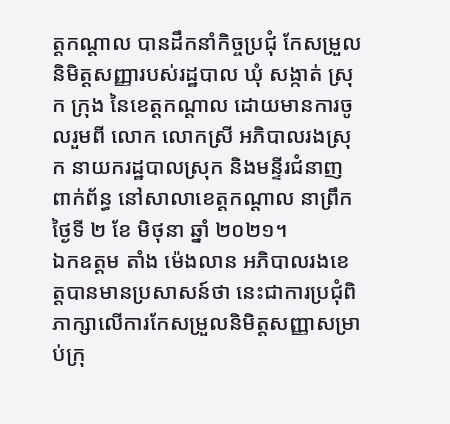ត្តកណ្តាល បានដឹកនាំកិច្ចប្រជុំ កែសម្រួលនិមិត្តសញ្ញារបស់រដ្ឋបាល ឃុំ សង្កាត់ ស្រុក ក្រុង នៃខេត្តកណ្តាល ដោយមានការចូលរួមពី លោក លោកស្រី អភិបាលរងស្រុក នាយករដ្ឋបាលស្រុក និងមន្ទីរជំនាញពាក់ព័ន្ធ នៅសាលាខេត្តកណ្តាល នាព្រឹកថ្ងៃទី ២ ខែ មិថុនា ឆ្នាំ ២០២១។
ឯកឧត្តម តាំង ម៉េងលាន អភិបាលរងខេត្តបានមានប្រសាសន៍ថា នេះជាការប្រជុំពិភាក្សាលើការកែសម្រួលនិមិត្តសញ្ញាសម្រាប់ក្រុ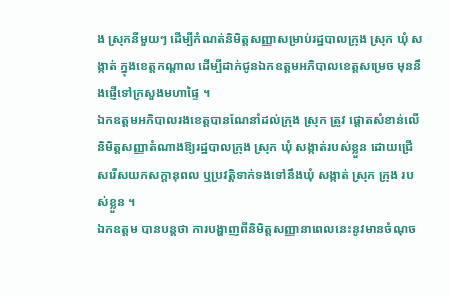ង ស្រុកនីមួយៗ ដើម្បីកំណត់និមិត្តសញ្ញាសម្រាប់រដ្ឋបាលក្រុង ស្រុក ឃុំ សង្កាត់ ក្នុងខេត្តកណ្តាល ដើម្បីដាក់ជូនឯកឧត្តមអភិបាលខេត្តសម្រេច មុននឹងផ្ញើទៅក្រសួងមហាផ្ទៃ ។
ឯកឧត្តមអភិបាលរងខេត្តបានណែនាំដល់ក្រុង ស្រុក ត្រូវ ផ្តោតសំខាន់លើនិមិត្តសញ្ញាតំណាងឱ្យរដ្ឋបាលក្រុង ស្រុក ឃុំ សង្កាត់របស់ខ្លួន ដោយជ្រើសរើសយកសក្តានុពល ឬប្រវត្តិទាក់ទងទៅនឹងឃុំ សង្កាត់ ស្រុក ក្រុង របស់ខ្លួន ។
ឯកឧត្តម បានបន្តថា ការបង្ហាញពីនិមិត្តសញ្ញានាពេលនេះនូវមានចំណុច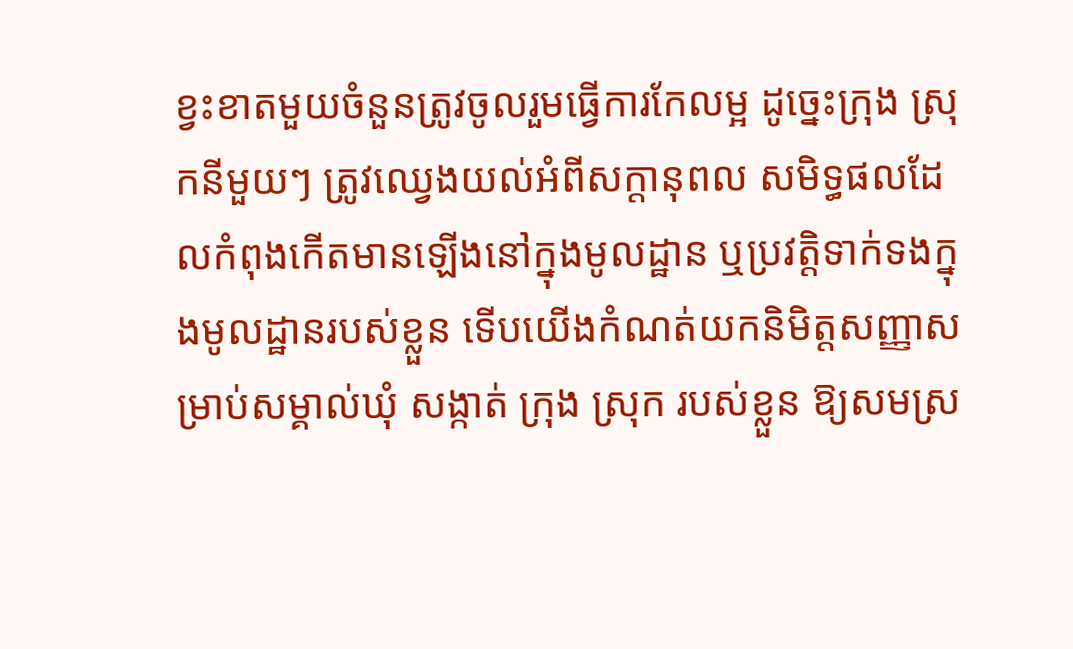ខ្វះខាតមួយចំនួនត្រូវចូលរួមធ្វើការកែលម្អ ដូច្នេះក្រុង ស្រុកនីមួយៗ ត្រូវឈ្វេងយល់អំពីសក្តានុពល សមិទ្ធផលដែលកំពុងកើតមានឡើងនៅក្នុងមូលដ្ឋាន ឬប្រវត្តិទាក់ទងក្នុងមូលដ្ឋានរបស់ខ្លួន ទើបយើងកំណត់យកនិមិត្តសញ្ញាសម្រាប់សម្គាល់ឃុំ សង្កាត់ ក្រុង ស្រុក របស់ខ្លួន ឱ្យសមស្រ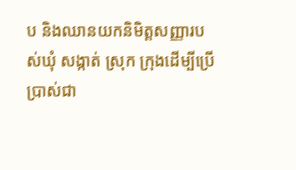ប និងឈានយកនិមិត្តសញ្ញារបស់ឃុំ សង្កាត់ ស្រុក ក្រុងដើម្បីប្រើប្រាស់ជា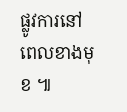ផ្លូវការនៅពេលខាងមុខ ៕